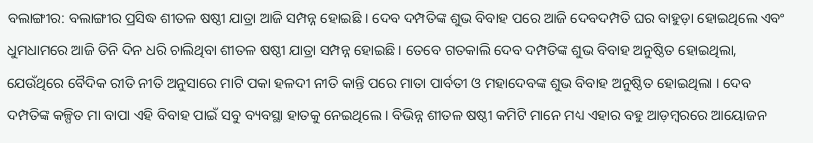ବଲାଙ୍ଗୀର: ବଲାଙ୍ଗୀର ପ୍ରସିଦ୍ଧ ଶୀତଳ ଷଷ୍ଠୀ ଯାତ୍ରା ଆଜି ସମ୍ପନ୍ନ ହୋଇଛି । ଦେବ ଦମ୍ପତିଙ୍କ ଶୁଭ ବିବାହ ପରେ ଆଜି ଦେବଦମ୍ପତି ଘର ବାହୁଡ଼ା ହୋଇଥିଲେ ଏବଂ ଧୁମଧାମରେ ଆଜି ତିନି ଦିନ ଧରି ଚାଲିଥିବା ଶୀତଳ ଷଷ୍ଠୀ ଯାତ୍ରା ସମ୍ପନ୍ନ ହୋଇଛି । ତେବେ ଗତକାଲି ଦେବ ଦମ୍ପତିଙ୍କ ଶୁଭ ବିବାହ ଅନୁଷ୍ଠିତ ହୋଇଥିଲା, ଯେଉଁଥିରେ ବୈଦିକ ରୀତି ନୀତି ଅନୁସାରେ ମାଟି ପକା ହଳଦୀ ନୀତି କାନ୍ତି ପରେ ମାତା ପାର୍ବତୀ ଓ ମହାଦେବଙ୍କ ଶୁଭ ବିବାହ ଅନୁଷ୍ଠିତ ହୋଇଥିଲା । ଦେବ ଦମ୍ପତିଙ୍କ କଳ୍ପିତ ମା ବାପା ଏହି ବିବାହ ପାଇଁ ସବୁ ବ୍ୟବସ୍ଥା ହାତକୁ ନେଇଥିଲେ । ବିଭିନ୍ନ ଶୀତଳ ଷଷ୍ଠୀ କମିଟି ମାନେ ମଧ୍ୟ ଏହାର ବହୁ ଆଡ଼ମ୍ବରରେ ଆୟୋଜନ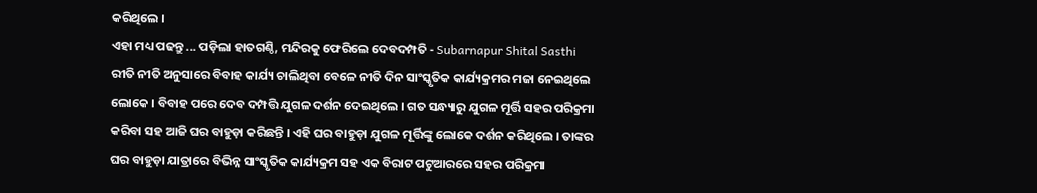କରିଥିଲେ ।
ଏହା ମଧ୍ୟ ପଢନ୍ତୁ ... ପଡ଼ିଲା ହାତଗଣ୍ଠି, ମନ୍ଦିରକୁ ଫେରିଲେ ଦେବଦମ୍ପତି - Subarnapur Shital Sasthi
ରୀତି ନୀତି ଅନୁସାରେ ବିବାହ କାର୍ଯ୍ୟ ଚାଲିଥିବା ବେଳେ ନୀତି ଦିନ ସାଂସ୍କୃତିକ କାର୍ଯ୍ୟକ୍ରମର ମଜା ନେଇଥିଲେ ଲୋକେ । ବିବାହ ପରେ ଦେବ ଦମ୍ପତ୍ତି ଯୁଗଳ ଦର୍ଶନ ଦେଇଥିଲେ । ଗତ ସନ୍ଧ୍ୟାରୁ ଯୁଗଳ ମୂର୍ତ୍ତି ସହର ପରିକ୍ରମା କରିବା ସହ ଆଜି ଘର ବାହୁଡ଼ା କରିଛନ୍ତି । ଏହି ଘର ବାହୁଡ଼ା ଯୁଗଳ ମୂର୍ତ୍ତିଙ୍କୁ ଲୋକେ ଦର୍ଶନ କରିଥିଲେ । ତାଙ୍କର ଘର ବାହୁଡ଼ା ଯାତ୍ରାରେ ବିଭିନ୍ନ ସାଂସ୍କୃତିକ କାର୍ଯ୍ୟକ୍ରମ ସହ ଏକ ବିରାଟ ପଟୁଆରରେ ସହର ପରିକ୍ରମା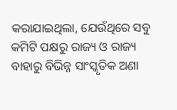କରାଯାଇଥିଲା, ଯେଉଁଥିରେ ସବୁ କମିଟି ପକ୍ଷରୁ ରାଜ୍ୟ ଓ ରାଜ୍ୟ ବାହାରୁ ବିଭିନ୍ନ ସାଂସ୍କୃତିକ ଅଣା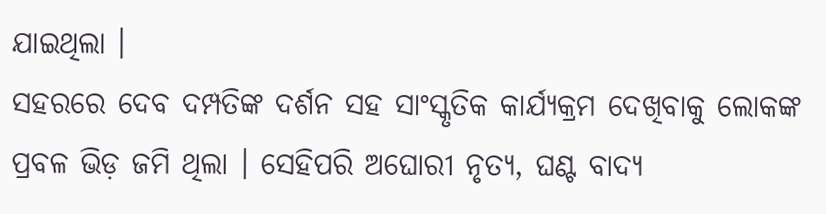ଯାଇଥିଲା ।
ସହରରେ ଦେବ ଦମ୍ପତିଙ୍କ ଦର୍ଶନ ସହ ସାଂସ୍କୃତିକ କାର୍ଯ୍ୟକ୍ରମ ଦେଖିବାକୁ ଲୋକଙ୍କ ପ୍ରବଳ ଭିଡ଼ ଜମି ଥିଲା । ସେହିପରି ଅଘୋରୀ ନୃତ୍ୟ, ଘଣ୍ଟ ବାଦ୍ୟ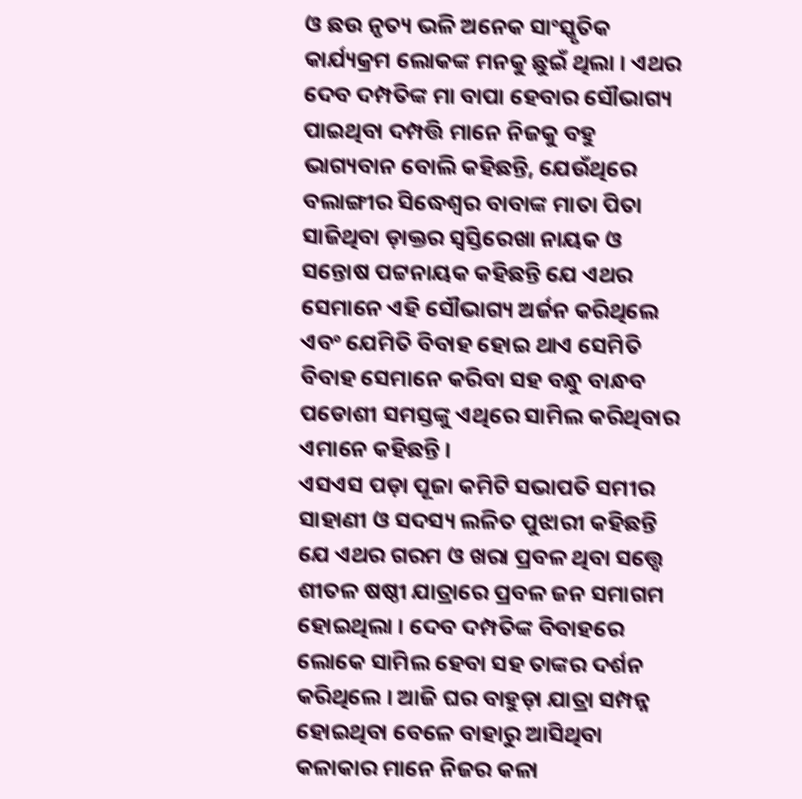ଓ ଛଉ ନୃତ୍ୟ ଭଳି ଅନେକ ସାଂସ୍କୃତିକ କାର୍ଯ୍ୟକ୍ରମ ଲୋକଙ୍କ ମନକୁ ଛୁଇଁ ଥିଲା । ଏଥର ଦେବ ଦମ୍ପତିଙ୍କ ମା ବାପା ହେବାର ସୌଭାଗ୍ୟ ପାଇଥିବା ଦମ୍ପତ୍ତି ମାନେ ନିଜକୁ ବହୁ ଭାଗ୍ୟବାନ ବୋଲି କହିଛନ୍ତି, ଯେଉଁଥିରେ ବଲାଙ୍ଗୀର ସିଦ୍ଧେଶ୍ବର ବାବାଙ୍କ ମାତା ପିତା ସାଜିଥିବା ଡ଼ାକ୍ତର ସ୍ବସ୍ତିରେଖା ନାୟକ ଓ ସନ୍ତୋଷ ପଟ୍ଟନାୟକ କହିଛନ୍ତି ଯେ ଏଥର ସେମାନେ ଏହି ସୌଭାଗ୍ୟ ଅର୍ଜନ କରିଥିଲେ ଏବଂ ଯେମିତି ବିବାହ ହୋଇ ଥାଏ ସେମିତି ବିବାହ ସେମାନେ କରିବା ସହ ବନ୍ଧୁ ବାନ୍ଧବ ପଡୋଶୀ ସମସ୍ତଙ୍କୁ ଏଥିରେ ସାମିଲ କରିଥିବାର ଏମାନେ କହିଛନ୍ତି ।
ଏସଏସ ପଡ଼ା ପୂଜା କମିଟି ସଭାପତି ସମୀର ସାହାଣୀ ଓ ସଦସ୍ୟ ଲଳିତ ପୁଝାରୀ କହିଛନ୍ତି ଯେ ଏଥର ଗରମ ଓ ଖରା ପ୍ରବଳ ଥିବା ସତ୍ତ୍ବେ ଶୀତଳ ଷଷ୍ଠୀ ଯାତ୍ରାରେ ପ୍ରବଳ ଜନ ସମାଗମ ହୋଇଥିଲା । ଦେବ ଦମ୍ପତିଙ୍କ ବିବାହରେ ଲୋକେ ସାମିଲ ହେବା ସହ ତାଙ୍କର ଦର୍ଶନ କରିଥିଲେ । ଆଜି ଘର ବାହୁଡ଼ା ଯାତ୍ରା ସମ୍ପନ୍ନ ହୋଇଥିବା ବେଳେ ବାହାରୁ ଆସିଥିବା କଳାକାର ମାନେ ନିଜର କଳା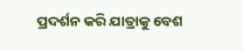ପ୍ରଦର୍ଶନ କରି ଯାତ୍ରାକୁ ବେଶ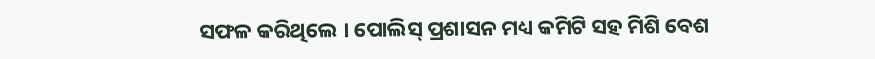ସଫଳ କରିଥିଲେ । ପୋଲିସ୍ ପ୍ରଶାସନ ମଧ୍ୟ କମିଟି ସହ ମିଶି ବେଶ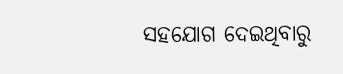ସହଯୋଗ ଦେଇଥିବାରୁ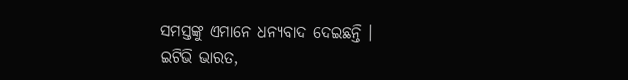ସମସ୍ତଙ୍କୁ ଏମାନେ ଧନ୍ୟବାଦ ଦେଇଛନ୍ତି ।
ଇଟିଭି ଭାରତ,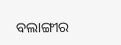ବଲାଙ୍ଗୀର